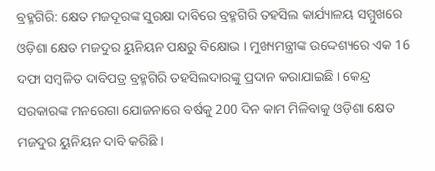ବ୍ରହ୍ମଗିରି: କ୍ଷେତ ମଜଦୂରଙ୍କ ସୁରକ୍ଷା ଦାବିରେ ବ୍ରହ୍ମଗିରି ତହସିଲ କାର୍ଯ୍ୟାଳୟ ସମ୍ମୁଖରେ ଓଡ଼ିଶା କ୍ଷେତ ମଜଦୁର ୟୁନିୟନ ପକ୍ଷରୁ ବିକ୍ଷୋଭ । ମୁଖ୍ୟମନ୍ତ୍ରୀଙ୍କ ଉଦ୍ଦେଶ୍ୟରେ ଏକ 16 ଦଫା ସମ୍ବଳିତ ଦାବିପତ୍ର ବ୍ରହ୍ମଗିରି ତହସିଲଦାରଙ୍କୁ ପ୍ରଦାନ କରାଯାଇଛି । କେନ୍ଦ୍ର ସରକାରଙ୍କ ମନରେଗା ଯୋଜନାରେ ବର୍ଷକୁ 200 ଦିନ କାମ ମିଳିବାକୁ ଓଡ଼ିଶା କ୍ଷେତ ମଜଦୁର ୟୁନିୟନ ଦାବି କରିଛି ।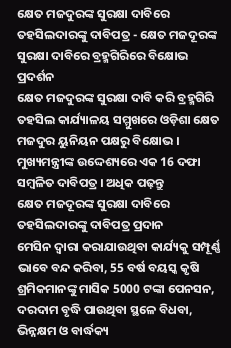କ୍ଷେତ ମଜଦୁରଙ୍କ ସୁରକ୍ଷା ଦାବିରେ ତହସିଲଦାରଙ୍କୁ ଦାବିପତ୍ର - କ୍ଷେତ ମଜଦୂରଙ୍କ ସୁରକ୍ଷା ଦାବିରେ ବ୍ରହ୍ମଗିରିରେ ବିକ୍ଷୋଭ ପ୍ରଦର୍ଶନ
କ୍ଷେତ ମଜଦୁରଙ୍କ ସୁରକ୍ଷା ଦାବି କରି ବ୍ରହ୍ମଗିରି ତହସିଲ କାର୍ଯ୍ୟାଳୟ ସମ୍ମୁଖରେ ଓଡ଼ିଶା କ୍ଷେତ ମଜଦୁର ୟୁନିୟନ ପକ୍ଷରୁ ବିକ୍ଷୋଭ । ମୁଖ୍ୟମନ୍ତ୍ରୀଙ୍କ ଉଦ୍ଦେଶ୍ୟରେ ଏକ 16 ଦଫା ସମ୍ବଳିତ ଦାବିପତ୍ର । ଅଧିକ ପଢ଼ନ୍ତୁ
କ୍ଷେତ ମଜଦୂରଙ୍କ ସୁରକ୍ଷା ଦାବିରେ ତହସିଲଦାରଙ୍କୁ ଦାବିପତ୍ର ପ୍ରଦାନ
ମେସିନ ଦ୍ଵାରା କରାଯାଉଥିବା କାର୍ଯ୍ୟକୁ ସମ୍ପୂର୍ଣ୍ଣ ଭାବେ ବନ୍ଦ କରିବା, 55 ବର୍ଷ ବୟସ୍କ କୃଷି ଶ୍ରମିକମାନଙ୍କୁ ମାସିକ 5000 ଟଙ୍କା ପେନସନ, ଦରଦାମ ବୃଦ୍ଧି ପାଉଥିବା ସ୍ଥଳେ ବିଧବା, ଭିନ୍ନକ୍ଷମ ଓ ବାର୍ଦ୍ଧକ୍ୟ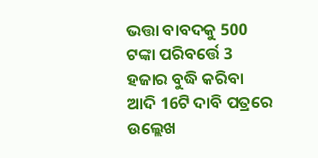ଭତ୍ତା ବାବଦକୁ 500 ଟଙ୍କା ପରିବର୍ତ୍ତେ 3 ହଜାର ବୁଦ୍ଧି କରିବା ଆଦି 16ଟି ଦାବି ପତ୍ରରେ ଉଲ୍ଲେଖ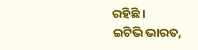ରହିଛି ।
ଇଟିଭି ଭାରତ,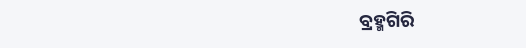ବ୍ରହ୍ମଗିରି